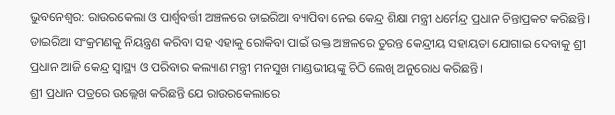ଭୁବନେଶ୍ୱର: ରାଉରକେଲା ଓ ପାର୍ଶ୍ୱବର୍ତ୍ତୀ ଅଞ୍ଚଳରେ ଡାଇରିଆ ବ୍ୟାପିବା ନେଇ କେନ୍ଦ୍ର ଶିକ୍ଷା ମନ୍ତ୍ରୀ ଧର୍ମେନ୍ଦ୍ର ପ୍ରଧାନ ଚିନ୍ତାପ୍ରକଟ କରିଛନ୍ତି। ଡାଇରିଆ ସଂକ୍ରମଣକୁ ନିୟନ୍ତ୍ରଣ କରିବା ସହ ଏହାକୁ ରୋକିବା ପାଇଁ ଉକ୍ତ ଅଞ୍ଚଳରେ ତୁରନ୍ତ କେନ୍ଦ୍ରୀୟ ସହାୟତା ଯୋଗାଇ ଦେବାକୁ ଶ୍ରୀ ପ୍ରଧାନ ଆଜି କେନ୍ଦ୍ର ସ୍ୱାସ୍ଥ୍ୟ ଓ ପରିବାର କଲ୍ୟାଣ ମନ୍ତ୍ରୀ ମନସୁଖ ମାଣ୍ଡଭୀୟଙ୍କୁ ଚିଠି ଲେଖି ଅନୁରୋଧ କରିଛନ୍ତି।
ଶ୍ରୀ ପ୍ରଧାନ ପତ୍ରରେ ଉଲ୍ଲେଖ କରିଛନ୍ତି ଯେ ରାଉରକେଲାରେ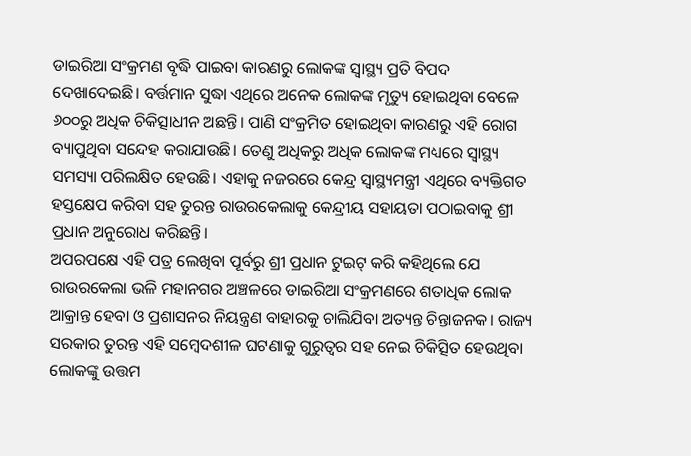ଡାଇରିଆ ସଂକ୍ରମଣ ବୃଦ୍ଧି ପାଇବା କାରଣରୁ ଲୋକଙ୍କ ସ୍ୱାସ୍ଥ୍ୟ ପ୍ରତି ବିପଦ ଦେଖାଦେଇଛି। ବର୍ତ୍ତମାନ ସୁଦ୍ଧା ଏଥିରେ ଅନେକ ଲୋକଙ୍କ ମୃତ୍ୟୁ ହୋଇଥିବା ବେଳେ ୬୦୦ରୁ ଅଧିକ ଚିକିତ୍ସାଧୀନ ଅଛନ୍ତି। ପାଣି ସଂକ୍ରମିତ ହୋଇଥିବା କାରଣରୁ ଏହି ରୋଗ ବ୍ୟାପୁଥିବା ସନ୍ଦେହ କରାଯାଉଛି। ତେଣୁ ଅଧିକରୁ ଅଧିକ ଲୋକଙ୍କ ମଧ୍ୟରେ ସ୍ୱାସ୍ଥ୍ୟ ସମସ୍ୟା ପରିଲକ୍ଷିତ ହେଉଛି। ଏହାକୁ ନଜରରେ କେନ୍ଦ୍ର ସ୍ବାସ୍ଥ୍ୟମନ୍ତ୍ରୀ ଏଥିରେ ବ୍ୟକ୍ତିଗତ ହସ୍ତକ୍ଷେପ କରିବା ସହ ତୁରନ୍ତ ରାଉରକେଲାକୁ କେନ୍ଦ୍ରୀୟ ସହାୟତା ପଠାଇବାକୁ ଶ୍ରୀ ପ୍ରଧାନ ଅନୁରୋଧ କରିଛନ୍ତି।
ଅପରପକ୍ଷେ ଏହି ପତ୍ର ଲେଖିବା ପୂର୍ବରୁ ଶ୍ରୀ ପ୍ରଧାନ ଟୁଇଟ୍ କରି କହିଥିଲେ ଯେ ରାଉରକେଲା ଭଳି ମହାନଗର ଅଞ୍ଚଳରେ ଡାଇରିଆ ସଂକ୍ରମଣରେ ଶତାଧିକ ଲୋକ ଆକ୍ରାନ୍ତ ହେବା ଓ ପ୍ରଶାସନର ନିୟନ୍ତ୍ରଣ ବାହାରକୁ ଚାଲିଯିବା ଅତ୍ୟନ୍ତ ଚିନ୍ତାଜନକ। ରାଜ୍ୟ ସରକାର ତୁରନ୍ତ ଏହି ସମ୍ବେଦଶୀଳ ଘଟଣାକୁ ଗୁରୁତ୍ୱର ସହ ନେଇ ଚିକିତ୍ସିତ ହେଉଥିବା ଲୋକଙ୍କୁ ଉତ୍ତମ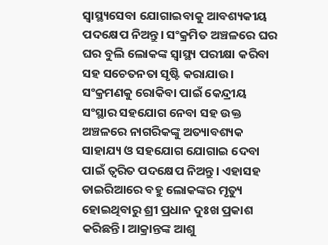ସ୍ୱାସ୍ଥ୍ୟସେବା ଯୋଗାଇବାକୁ ଆବଶ୍ୟକୀୟ ପଦକ୍ଷେପ ନିଅନ୍ତୁ। ସଂକ୍ରମିତ ଅଞ୍ଚଳରେ ଘର ଘର ବୁଲି ଲୋକଙ୍କ ସ୍ୱାସ୍ଥ୍ୟ ପରୀକ୍ଷା କରିବା ସହ ସଚେତନତା ସୃଷ୍ଟି କରାଯାଉ। ସଂକ୍ରମଣକୁ ରୋକିବା ପାଇଁ କେନ୍ଦ୍ରୀୟ ସଂସ୍ଥାର ସହଯୋଗ ନେବା ସହ ଉକ୍ତ ଅଞ୍ଚଳରେ ନାଗରିକଙ୍କୁ ଅତ୍ୟାବଶ୍ୟକ ସାହାଯ୍ୟ ଓ ସହଯୋଗ ଯୋଗାଇ ଦେବା ପାଇଁ ତ୍ୱରିତ ପଦକ୍ଷେପ ନିଅନ୍ତୁ। ଏହାସହ ଡାଇରିଆରେ ବହୁ ଲୋକଙ୍କର ମୃତ୍ୟୁ ହୋଇଥିବାରୁ ଶ୍ରୀ ପ୍ରଧାନ ଦୁଃଖ ପ୍ରକାଶ କରିଛନ୍ତି। ଆକ୍ରାନ୍ତଙ୍କ ଆଶୁ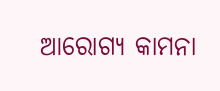ଆରୋଗ୍ୟ କାମନା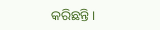କରିଛନ୍ତି।